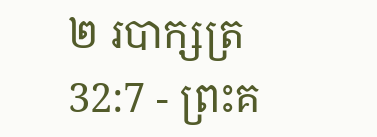២ របាក្សត្រ 32:7 - ព្រះគ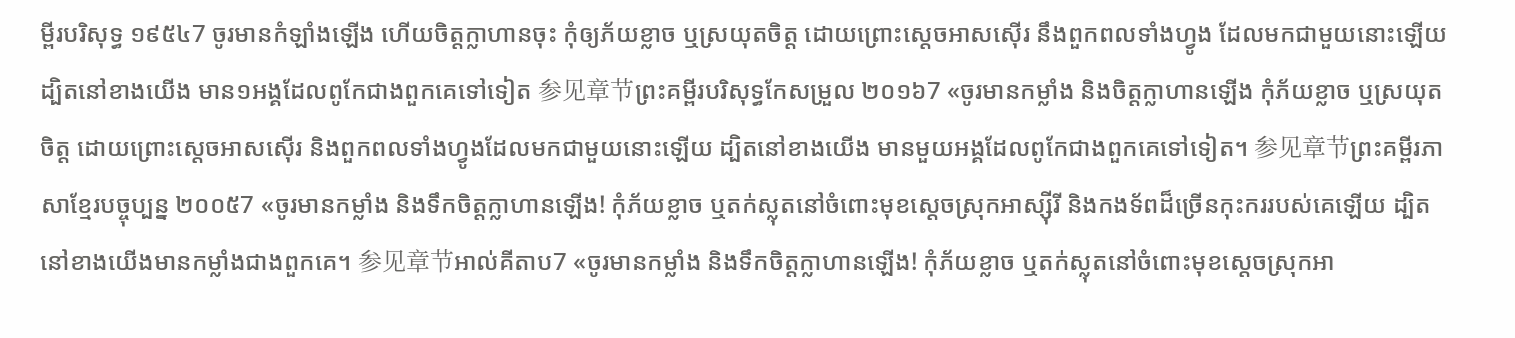ម្ពីរបរិសុទ្ធ ១៩៥៤7 ចូរមានកំឡាំងឡើង ហើយចិត្តក្លាហានចុះ កុំឲ្យភ័យខ្លាច ឬស្រយុតចិត្ត ដោយព្រោះស្តេចអាសស៊ើរ នឹងពួកពលទាំងហ្វូង ដែលមកជាមួយនោះឡើយ ដ្បិតនៅខាងយើង មាន១អង្គដែលពូកែជាងពួកគេទៅទៀត 参见章节ព្រះគម្ពីរបរិសុទ្ធកែសម្រួល ២០១៦7 «ចូរមានកម្លាំង និងចិត្តក្លាហានឡើង កុំភ័យខ្លាច ឬស្រយុតចិត្ត ដោយព្រោះស្តេចអាសស៊ើរ និងពួកពលទាំងហ្វូងដែលមកជាមួយនោះឡើយ ដ្បិតនៅខាងយើង មានមួយអង្គដែលពូកែជាងពួកគេទៅទៀត។ 参见章节ព្រះគម្ពីរភាសាខ្មែរបច្ចុប្បន្ន ២០០៥7 «ចូរមានកម្លាំង និងទឹកចិត្តក្លាហានឡើង! កុំភ័យខ្លាច ឬតក់ស្លុតនៅចំពោះមុខស្ដេចស្រុកអាស្ស៊ីរី និងកងទ័ពដ៏ច្រើនកុះកររបស់គេឡើយ ដ្បិតនៅខាងយើងមានកម្លាំងជាងពួកគេ។ 参见章节អាល់គីតាប7 «ចូរមានកម្លាំង និងទឹកចិត្តក្លាហានឡើង! កុំភ័យខ្លាច ឬតក់ស្លុតនៅចំពោះមុខស្តេចស្រុកអា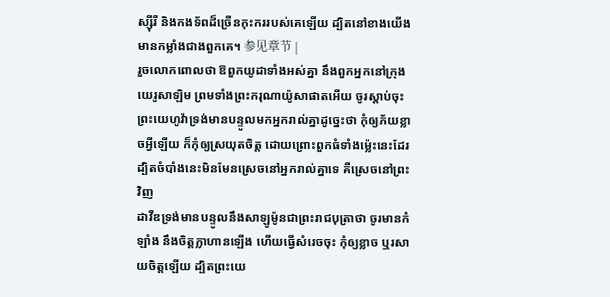ស្ស៊ីរី និងកងទ័ពដ៏ច្រើនកុះកររបស់គេឡើយ ដ្បិតនៅខាងយើងមានកម្លាំងជាងពួកគេ។ 参见章节 |
រួចលោកពោលថា ឱពួកយូដាទាំងអស់គ្នា នឹងពួកអ្នកនៅក្រុងយេរូសាឡិម ព្រមទាំងព្រះករុណាយ៉ូសាផាតអើយ ចូរស្តាប់ចុះ ព្រះយេហូវ៉ាទ្រង់មានបន្ទូលមកអ្នករាល់គ្នាដូច្នេះថា កុំឲ្យភ័យខ្លាចអ្វីឡើយ ក៏កុំឲ្យស្រយុតចិត្ត ដោយព្រោះពួកធំទាំងម៉្លេះនេះដែរ ដ្បិតចំបាំងនេះមិនមែនស្រេចនៅអ្នករាល់គ្នាទេ គឺស្រេចនៅព្រះវិញ
ដាវីឌទ្រង់មានបន្ទូលនឹងសាឡូម៉ូនជាព្រះរាជបុត្រាថា ចូរមានកំឡាំង នឹងចិត្តក្លាហានឡើង ហើយធ្វើសំរេចចុះ កុំឲ្យខ្លាច ឬរសាយចិត្តឡើយ ដ្បិតព្រះយេ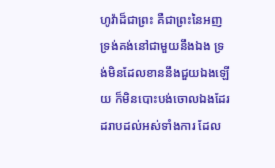ហូវ៉ាដ៏ជាព្រះ គឺជាព្រះនៃអញ ទ្រង់គង់នៅជាមួយនឹងឯង ទ្រង់មិនដែលខាននឹងជួយឯងឡើយ ក៏មិនបោះបង់ចោលឯងដែរ ដរាបដល់អស់ទាំងការ ដែល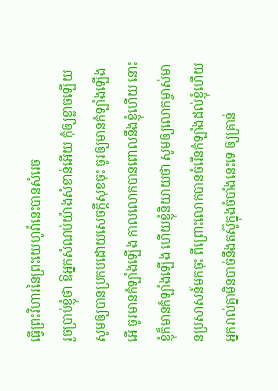ធ្វើព្រះវិហារនៃព្រះយេហូវ៉ានេះបានសំរេច
រួចប្រាប់ខ្ញុំថា ឱអ្នកសំណប់យ៉ាងសំខាន់អើយ កុំឲ្យខ្លាចឡើយ សូមឲ្យបានប្រកបដោយសេចក្ដីសុខចុះ ចូរឲ្យមានកំឡាំងឡើង អើ ចូរមានកំឡាំងឡើង កាលលោកបានពោលនឹងខ្ញុំហើយ នោះខ្ញុំក៏មានកំឡាំងឡើង ហើយខ្ញុំនិយាយថា សូមឲ្យលោកម្ចាស់មានប្រសាសន៍មកចុះ ពីព្រោះលោកបានចំរើនកំឡាំងដល់ខ្ញុំហើយ
អ្នករាល់គ្នាមិនបាច់នឹងតស៊ូក្នុងចំបាំងនេះទេ ឲ្យគ្រាន់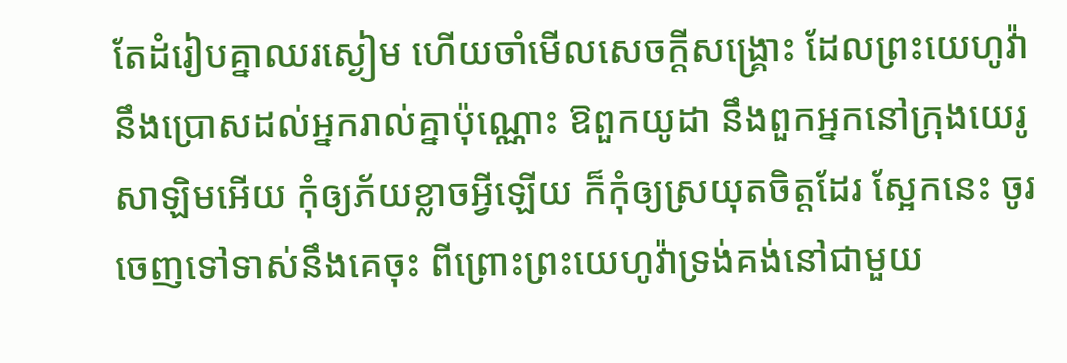តែដំរៀបគ្នាឈរស្ងៀម ហើយចាំមើលសេចក្ដីសង្គ្រោះ ដែលព្រះយេហូវ៉ានឹងប្រោសដល់អ្នករាល់គ្នាប៉ុណ្ណោះ ឱពួកយូដា នឹងពួកអ្នកនៅក្រុងយេរូសាឡិមអើយ កុំឲ្យភ័យខ្លាចអ្វីឡើយ ក៏កុំឲ្យស្រយុតចិត្តដែរ ស្អែកនេះ ចូរចេញទៅទាស់នឹងគេចុះ ពីព្រោះព្រះយេហូវ៉ាទ្រង់គង់នៅជាមួយ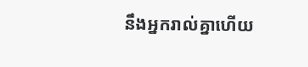នឹងអ្នករាល់គ្នាហើយ